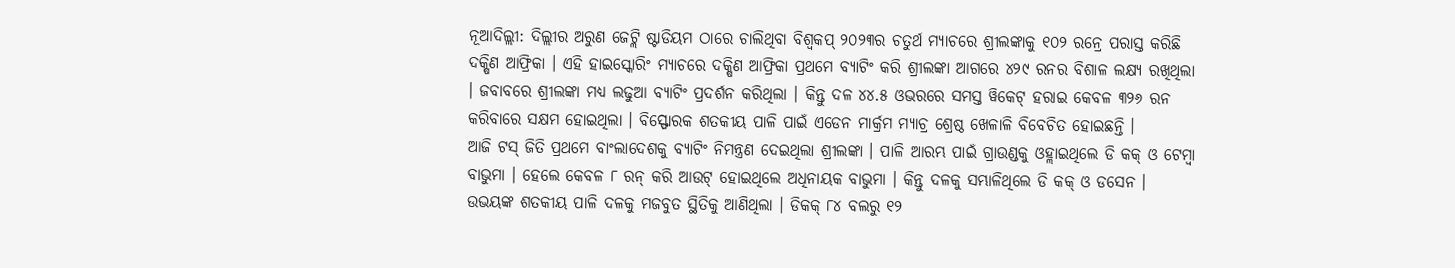ନୂଆଦିଲ୍ଲୀ: ଦିଲ୍ଲୀର ଅରୁଣ ଜେଟ୍ଲି ଷ୍ଟାଡିୟମ ଠାରେ ଚାଲିଥିବା ବିଶ୍ବକପ୍ ୨୦୨୩ର ଚତୁର୍ଥ ମ୍ୟାଚରେ ଶ୍ରୀଲଙ୍କାକୁ ୧୦୨ ରନ୍ରେ ପରାସ୍ତ କରିଛି ଦକ୍ଷିଣ ଆଫ୍ରିକା । ଏହି ହାଇସ୍କୋରିଂ ମ୍ୟାଚରେ ଦକ୍ଷିଣ ଆଫ୍ରିକା ପ୍ରଥମେ ବ୍ୟାଟିଂ କରି ଶ୍ରୀଲଙ୍କା ଆଗରେ ୪୨୯ ରନର ବିଶାଳ ଲକ୍ଷ୍ୟ ରଖିଥିଲା । ଜବାବରେ ଶ୍ରୀଲଙ୍କା ମଧ୍ୟ ଲଢୁଆ ବ୍ୟାଟିଂ ପ୍ରଦର୍ଶନ କରିଥିଲା । କିନ୍ତୁ ଦଳ ୪୪.୫ ଓଭରରେ ସମସ୍ତ ୱିକେଟ୍ ହରାଇ କେବଳ ୩୨୬ ରନ କରିବାରେ ସକ୍ଷମ ହୋଇଥିଲା । ବିସ୍ଫୋରକ ଶତକୀୟ ପାଳି ପାଇଁ ଏଡେନ ମାର୍କ୍ରମ ମ୍ୟାଚ୍ର ଶ୍ରେଷ୍ଠ ଖେଳାଳି ବିବେଚିତ ହୋଇଛନ୍ତି ।
ଆଜି ଟସ୍ ଜିତି ପ୍ରଥମେ ବାଂଲାଦେଶକୁ ବ୍ୟାଟିଂ ନିମନ୍ତ୍ରଣ ଦେଇଥିଲା ଶ୍ରୀଲଙ୍କା । ପାଳି ଆରମ୍ଭ ପାଇଁ ଗ୍ରାଉଣ୍ଡକୁ ଓହ୍ଲାଇଥିଲେ ଡି କକ୍ ଓ ଟେମ୍ବା ବାଭୁମା । ହେଲେ କେବଳ ୮ ରନ୍ କରି ଆଉଟ୍ ହୋଇଥିଲେ ଅଧିନାୟକ ବାଭୁମା । କିନ୍ତୁ ଦଳକୁ ସମ୍ଭାଳିଥିଲେ ଡି କକ୍ ଓ ଡସେନ । ଉଭୟଙ୍କ ଶତକୀୟ ପାଳି ଦଳକୁ ମଜବୁତ ସ୍ଥିତିକୁ ଆଣିଥିଲା । ଡିକକ୍ ୮୪ ବଲରୁ ୧୨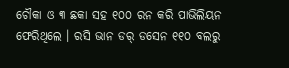ଚୌକା ଓ ୩ ଛକା ସହ ୧୦୦ ରନ କରି ପାଭିଲିୟନ ଫେରିଥିଲେ । ରସି ଭାନ ଡର୍ ଡସେନ ୧୧୦ ବଲରୁ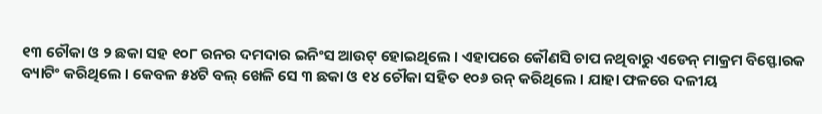୧୩ ଚୌକା ଓ ୨ ଛକା ସହ ୧୦୮ ରନର ଦମଦାର ଇନିଂସ ଆଉଟ୍ ହୋଇଥିଲେ । ଏହାପରେ କୌଣସି ଚାପ ନଥିବାରୁ ଏଡେନ୍ ମାକ୍ରମ ବିସ୍ଫୋରକ ବ୍ୟାଟିଂ କରିଥିଲେ । କେବଳ ୫୪ଟି ବଲ୍ ଖେଳି ସେ ୩ ଛକା ଓ ୧୪ ଚୌକା ସହିତ ୧୦୬ ରନ୍ କରିଥିଲେ । ଯାହା ଫଳରେ ଦଳୀୟ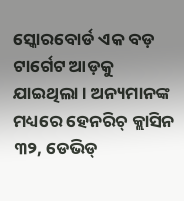ସ୍କୋରବୋର୍ଡ ଏକ ବଡ଼ ଟାର୍ଗେଟ ଆଡ଼କୁ ଯାଇଥିଲା । ଅନ୍ୟମାନଙ୍କ ମଧ୍ୟରେ ହେନରିଚ୍ କ୍ଲାସିନ ୩୨, ଡେଭିଡ୍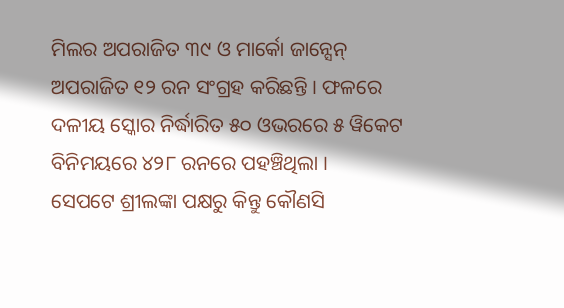ମିଲର ଅପରାଜିତ ୩୯ ଓ ମାର୍କୋ ଜାନ୍ସେନ୍ ଅପରାଜିତ ୧୨ ରନ ସଂଗ୍ରହ କରିଛନ୍ତି । ଫଳରେ ଦଳୀୟ ସ୍କୋର ନିର୍ଦ୍ଧାରିତ ୫୦ ଓଭରରେ ୫ ୱିକେଟ ବିନିମୟରେ ୪୨୮ ରନରେ ପହଞ୍ଚିଥିଲା ।
ସେପଟେ ଶ୍ରୀଲଙ୍କା ପକ୍ଷରୁ କିନ୍ତୁ କୌଣସି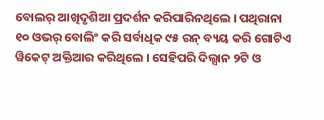ବୋଲର୍ ଆଖିଦୃଶିଆ ପ୍ରଦର୍ଶନ କରିପାରିନଥିଲେ । ପଥିରାନା ୧୦ ଓଭର୍ ବୋଲିଂ କରି ସର୍ବାଧିକ ୯୫ ରନ୍ ବ୍ୟୟ କରି ଗୋଟିଏ ୱିକେଟ୍ ଅକ୍ତିଆର କରିଥିଲେ । ସେହିପରି ଦିଲ୍ସାନ ୨ଟି ଓ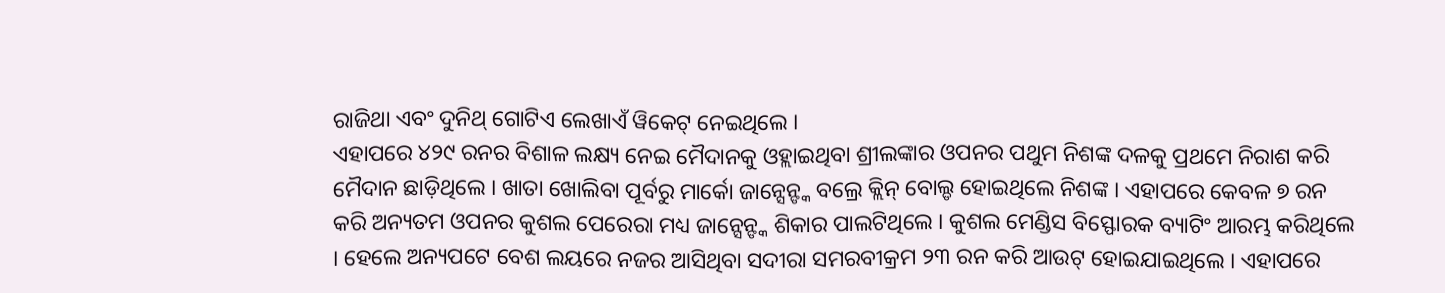ରାଜିଥା ଏବଂ ଦୁନିଥ୍ ଗୋଟିଏ ଲେଖାଏଁ ୱିକେଟ୍ ନେଇଥିଲେ ।
ଏହାପରେ ୪୨୯ ରନର ବିଶାଳ ଲକ୍ଷ୍ୟ ନେଇ ମୈଦାନକୁ ଓହ୍ଲାଇଥିବା ଶ୍ରୀଲଙ୍କାର ଓପନର ପଥୁମ ନିଶଙ୍କ ଦଳକୁ ପ୍ରଥମେ ନିରାଶ କରି ମୈଦାନ ଛାଡ଼ିଥିଲେ । ଖାତା ଖୋଲିବା ପୂର୍ବରୁ ମାର୍କୋ ଜାନ୍ସେନ୍ଙ୍କ ବଲ୍ରେ କ୍ଲିନ୍ ବୋଲ୍ଡ ହୋଇଥିଲେ ନିଶଙ୍କ । ଏହାପରେ କେବଳ ୭ ରନ କରି ଅନ୍ୟତମ ଓପନର କୁଶଲ ପେରେରା ମଧ୍ୟ ଜାନ୍ସେନ୍ଙ୍କ ଶିକାର ପାଲଟିଥିଲେ । କୁଶଲ ମେଣ୍ଡିସ ବିସ୍ଫୋରକ ବ୍ୟାଟିଂ ଆରମ୍ଭ କରିଥିଲେ । ହେଲେ ଅନ୍ୟପଟେ ବେଶ ଲୟରେ ନଜର ଆସିଥିବା ସଦୀରା ସମରବୀକ୍ରମ ୨୩ ରନ କରି ଆଉଟ୍ ହୋଇଯାଇଥିଲେ । ଏହାପରେ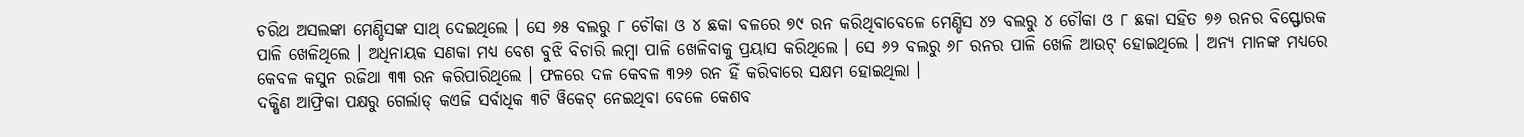ଚରିଥ ଅସଲଙ୍କା ମେଣ୍ଡିସଙ୍କ ସାଥ୍ ଦେଇଥିଲେ । ସେ ୬୫ ବଲରୁ ୮ ଚୌକା ଓ ୪ ଛକା ବଳରେ ୭୯ ରନ କରିଥିବାବେଳେ ମେଣ୍ଡିସ ୪୨ ବଲରୁ ୪ ଚୌକା ଓ ୮ ଛକା ସହିତ ୭୬ ରନର ବିସ୍ଫୋରକ ପାଳି ଖେଳିଥିଲେ । ଅଧିନାୟକ ସଣକା ମଧ୍ୟ ବେଶ ବୁଝି ବିଚାରି ଲମ୍ବା ପାଳି ଖେଳିବାକୁ ପ୍ରୟାସ କରିଥିଲେ । ସେ ୬୨ ବଲରୁ ୬୮ ରନର ପାଳି ଖେଳି ଆଉଟ୍ ହୋଇଥିଲେ । ଅନ୍ୟ ମାନଙ୍କ ମଧ୍ୟରେ କେବଳ କସୁନ ରଜିଥା ୩୩ ରନ କରିପାରିଥିଲେ । ଫଳରେ ଦଳ କେବଳ ୩୨୬ ରନ ହିଁ କରିବାରେ ସକ୍ଷମ ହୋଇଥିଲା ।
ଦକ୍ଷିଣ ଆଫ୍ରିକା ପକ୍ଷରୁ ଗେର୍ଲାଡ୍ କଏଜି ସର୍ବାଧିକ ୩ଟି ୱିକେଟ୍ ନେଇଥିବା ବେଳେ କେଶବ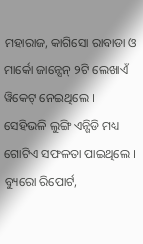ମହାରାଜ, କାଗିସୋ ରାବାଡା ଓ ମାର୍କୋ ଜାନ୍ସେନ୍ ୨ଟି ଲେଖାଏଁ ୱିକେଟ୍ ନେଇଥିଲେ । ସେହିଭଳି ଲୁଙ୍ଗି ଏନ୍ଗିଡି ମଧ୍ୟ ଗୋଟିଏ ସଫଳତା ପାଇଥିଲେ ।
ବ୍ୟୁରୋ ରିପୋର୍ଟ,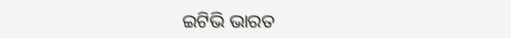ଇଟିଭି ଭାରତ